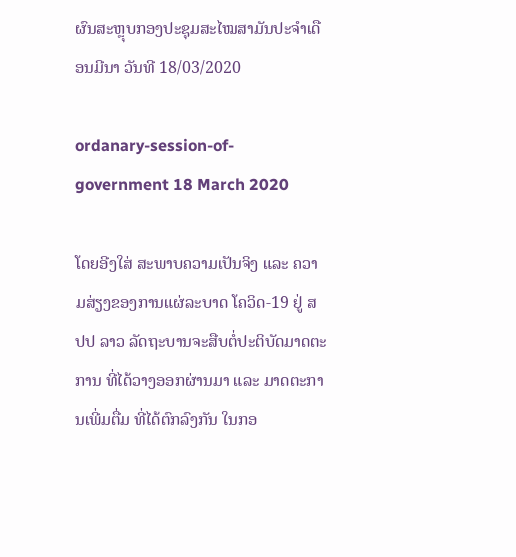ຜົນສະຫຼຸບກອງປະຊຸມສະໄໝສາມັນປະຈໍາເດືອນມີນາ ວັນທີ 18/03/2020

ordanary-session-of-government 18 March 2020

ໂດຍອີງໃສ່ ສະພາບຄວາມເປັນຈິງ ແລະ ຄວາມສ່ຽງຂອງການແຜ່ລະບາດ ໂຄວິດ-19 ຢູ່ ສປປ ລາວ ລັດຖະບານຈະສືບຕໍ່ປະຕິບັດມາດຕະການ ທີ່ໄດ້ວາງອອກຜ່ານມາ ແລະ ມາດຕະການເພີ່ມຕື່ມ ທີ່ໄດ້ຕົກລົງກັນ ໃນກອ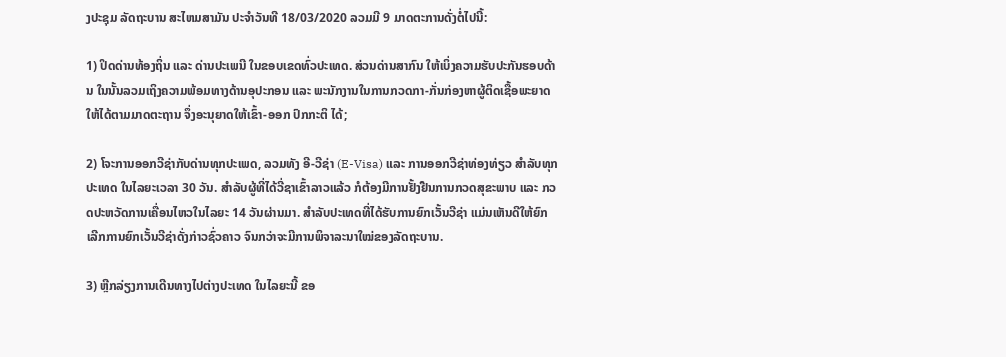ງປະຊຸມ ລັດຖະບານ ສະໄຫມສາມັນ ປະຈໍາວັນທີ 18/03/2020 ລວມມີ 9 ມາດຕະການດັ່ງຕໍ່ໄປນີ້:

1) ປິດດ່ານທ້ອງຖິ່ນ ແລະ ດ່ານປະເພນີ ໃນຂອບເຂດທົ່ວປະເທດ. ສ່ວນດ່ານສາກົນ ໃຫ້ເບິ່ງຄວາມຮັບປະກັນຮອບດ້ານ ໃນນັ້ນລວມເຖິງຄວາມພ້ອມທາງດ້ານອຸປະກອນ ແລະ ພະນັກງານໃນການກວດກາ-ກັ່ນກ່ອງຫາຜູ້ຕິດເຊື້ອພະຍາດ ໃຫ້ໄດ້ຕາມມາດຕະຖານ ຈຶ່ງອະນຸຍາດໃຫ້ເຂົ້າ-ອອກ ປົກກະຕິ ໄດ້;

2) ໂຈະການອອກວີຊ່າກັບດ່ານທຸກປະເພດ, ລວມທັງ ອີ-ວີຊ່າ (E-Visa) ແລະ ການອອກວີຊ່າທ່ອງທ່ຽວ ສຳລັບທຸກປະເທດ ໃນໄລຍະເວລາ 30 ວັນ. ສຳລັບຜູ້ທີ່ໄດ້ວີ່ຊາເຂົ້າລາວແລ້ວ ກໍຕ້ອງມີການຢັ້ງຢືນການກວດສຸຂະພາບ ແລະ ກວດປະຫວັດການເຄື່ອນໄຫວໃນໄລຍະ 14 ວັນຜ່ານມາ. ສຳລັບປະເທດທີ່ໄດ້ຮັບການຍົກເວັ້ນວີຊ່າ ແມ່ນເຫັນດີໃຫ້ຍົກເລີກການຍົກເວັ້ນວີຊ່າດັ່ງກ່າວຊົ່ວຄາວ ຈົນກວ່າຈະມີການພິຈາລະນາໃໝ່ຂອງລັດຖະບານ.

3) ຫຼີກລ່ຽງການເດີນທາງໄປຕ່າງປະເທດ ໃນໄລຍະນີ້ ຂອ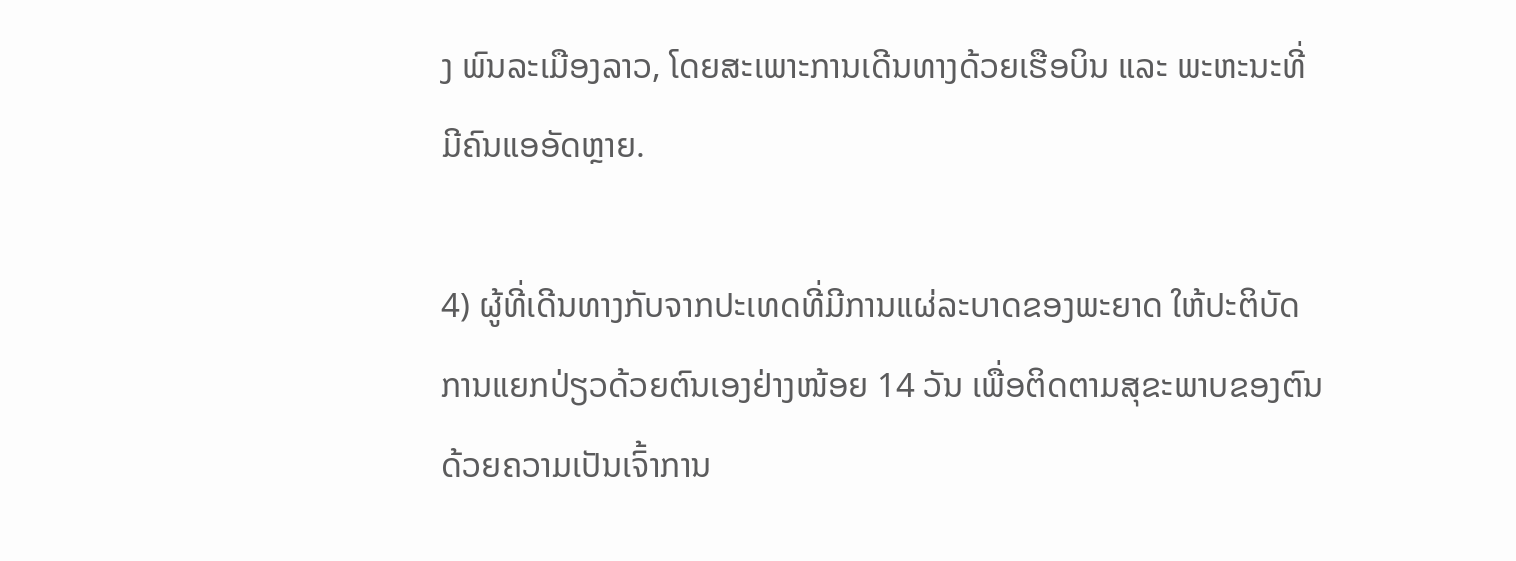ງ ພົນລະເມືອງລາວ, ໂດຍສະເພາະການເດີນທາງດ້ວຍເຮືອບິນ ແລະ ພະຫະນະທີ່ມີຄົນແອອັດຫຼາຍ.

4) ຜູ້ທີ່ເດີນທາງກັບຈາກປະເທດທີ່ມີການແຜ່ລະບາດຂອງພະຍາດ ໃຫ້ປະຕິບັດການແຍກປ່ຽວດ້ວຍຕົນເອງຢ່າງໜ້ອຍ 14 ວັນ ເພື່ອຕິດຕາມສຸຂະພາບຂອງຕົນ ດ້ວຍຄວາມເປັນເຈົ້າການ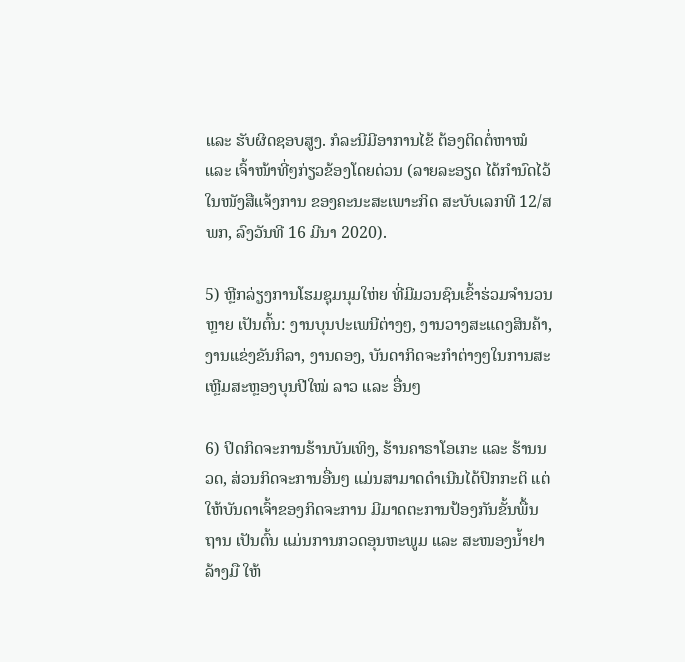ແລະ ຮັບຜິດຊອບສູງ. ກໍລະນີມີອາການໄຂ້ ຕ້ອງຕິດຕໍ່ຫາໝໍ ແລະ ເຈົ້າໜ້າທີ່ໆກ່ຽວຂ້ອງໂດຍດ່ວນ (ລາຍລະອຽດ ໄດ້ກຳນົດໄວ້ໃນໜັງສືແຈ້ງການ ຂອງຄະນະສະເພາະກິດ ສະບັບເລກທີ 12/ສພກ, ລົງວັນທີ 16 ມີນາ 2020).

5) ຫຼີກລ່ຽງການໂຮມຊຸມນຸມໃຫ່ຍ ທີ່ມີມວນຊົນເຂົ້າຮ່ວມຈຳນວນຫຼາຍ ເປັນຕົ້ນ: ງານບຸນປະເພນີຕ່າງໆ, ງານວາງສະແດງສິນຄ້າ, ງານແຂ່ງຂັນກິລາ, ງານດອງ, ບັນດາກິດຈະກຳຕ່າງໆໃນການສະເຫຼີມສະຫຼອງບຸນປີໃໝ່ ລາວ ແລະ ອື່ນໆ

6) ປິດກິດຈະການຮ້ານບັນເທິງ, ຮ້ານຄາຣາໂອເກະ ແລະ ຮ້ານນວດ, ສ່ວນກິດຈະການອື່ນໆ ແມ່ນສາມາດດໍາເນີນໄດ້ປົກກະຕິ ແຕ່ໃຫ້ບັນດາເຈົ້າຂອງກິດຈະການ ມີມາດຕະການປ້ອງກັນຂັ້ນພື້ນຖານ ເປັນຕົ້ນ ແມ່ນການກວດອຸນຫະພູມ ແລະ ສະໜອງນໍ້າຢາລ້າງມື ໃຫ້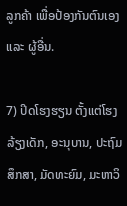ລູກຄ້າ ເພື່ອປ້ອງກັນຕົນເອງ ແລະ ຜູ້ອື່ນ.

7) ປິດໂຮງຮຽນ ຕັ້ງແຕ່ໂຮງລ້ຽງເດັກ, ອະນຸບານ, ປະຖົມສຶກສາ, ມັດທະຍົມ, ມະຫາວິ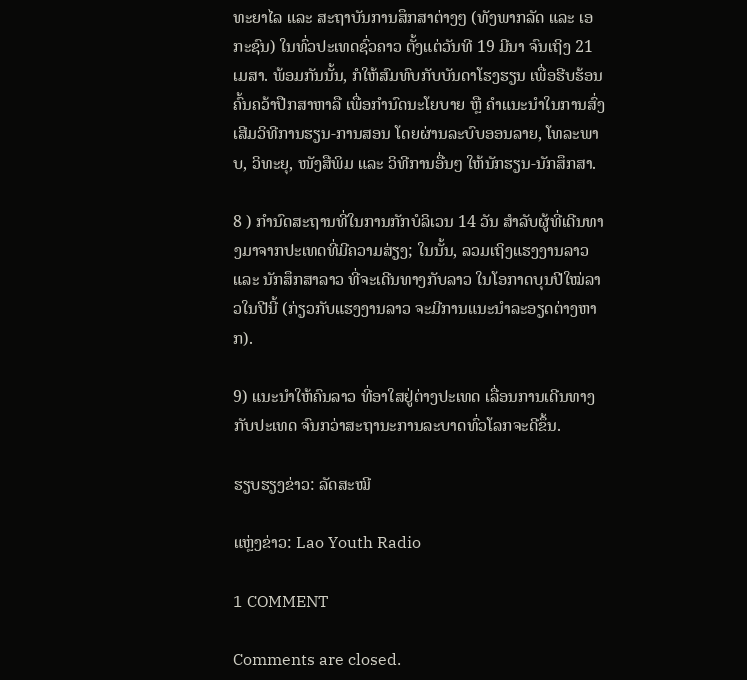ທະຍາໄລ ແລະ ສະຖາບັນການສຶກສາຕ່າງໆ (ທັງພາກລັດ ແລະ ເອກະຊົນ) ໃນທົ່ວປະເທດຊົ່ວຄາວ ຕັ້ງແຕ່ວັນທີ 19 ມີນາ ຈົນເຖິງ 21 ເມສາ. ພ້ອມກັນນັ້ນ, ກໍໃຫ້ສົມທົບກັບບັນດາໂຮງຮຽນ ເພື່ອຮີບຮ້ອນຄົ້ນຄວ້າປືກສາຫາລື ເພື່ອກຳນົດນະໂຍບາຍ ຫຼື ຄໍາແນະນໍາໃນການສົ່ງເສີມວິທີການຮຽນ-ການສອນ ໂດຍຜ່ານລະບົບອອນລາຍ, ໂທລະພາບ, ວິທະຍຸ, ໜັງສືພິມ ແລະ ວິທີການອື່ນໆ ໃຫ້ນັກຮຽນ-ນັກສຶກສາ.

8 ) ກຳນົດສະຖານທີ່ໃນການກັກບໍລິເວນ 14 ວັນ ສຳລັບຜູ້ທີ່ເດີນທາງມາຈາກປະເທດທີ່ມີຄວາມສ່ຽງ; ໃນນັ້ນ, ລວມເຖິງແຮງງານລາວ ແລະ ນັກສຶກສາລາວ ທີ່ຈະເດີນທາງກັບລາວ ໃນໂອກາດບຸນປີໃໝ່ລາວໃນປີນີ້ (ກ່ຽວກັບແຮງງານລາວ ຈະມີການແນະນຳລະອຽດຕ່າງຫາກ).

9) ແນະນຳໃຫ້ຄົນລາວ ທີ່ອາໃສຢູ່ຕ່າງປະເທດ ເລື່ອນການເດີນທາງກັບປະເທດ ຈົນກວ່າສະຖານະການລະບາດທົ່ວໂລກຈະດີຂຶ້ນ.

ຮຽບຮຽງຂ່າວ: ລັດສະໝີ

ແຫຼ່ງຂ່າວ: Lao Youth Radio

1 COMMENT

Comments are closed.